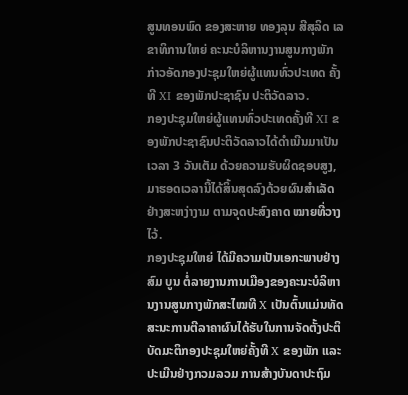ສູນທອນພົດ ຂອງສະຫາຍ ທອງລຸນ ສີສຸລິດ ເລຂາທິການໃຫຍ່ ຄະນະບໍລິຫານງານສູນກາງພັກກ່າວອັດກອງປະຊຸມໃຫຍ່ຜູ້ແທນທົ່ວປະເທດ ຄັ້ງທີ XI ຂອງພັກປະຊາຊົນ ປະຕິວັດລາວ.
ກອງປະຊຸມໃຫຍ່ຜູ້ແທນທົ່ວປະເທດຄັ້ງທີ XI ຂອງພັກປະຊາຊົນປະຕິວັດລາວໄດ້ດໍາເນີນມາເປັນເວລາ 3 ວັນເຕັມ ດ້ວຍຄວາມຮັບຜິດຊອບສູງ, ມາຮອດເວລານີ້ໄດ້ສິ້ນສຸດລົງດ້ວຍຜົນສໍາເລັດຢ່າງສະຫງ່າງາມ ຕາມຈຸດປະສົງຄາດ ໝາຍທີ່ວາງໄວ້.
ກອງປະຊຸມໃຫຍ່ ໄດ້ມີຄວາມເປັນເອກະພາບຢ່າງສົມ ບູນ ຕໍ່ລາຍງານການເມືອງຂອງຄະນະບໍລິຫານງານສູນກາງພັກສະໄໝທີ X ເປັນຕົ້ນແມ່ນທັດສະນະການຕີລາຄາຜົນໄດ້ຮັບໃນການຈັດຕັ້ງປະຕິບັດມະຕິກອງປະຊຸມໃຫຍ່ຄັ້ງທີ X ຂອງພັກ ແລະ ປະເມີນຢ່າງກວມລວມ ການສ້າງບັນດາປະຖົມ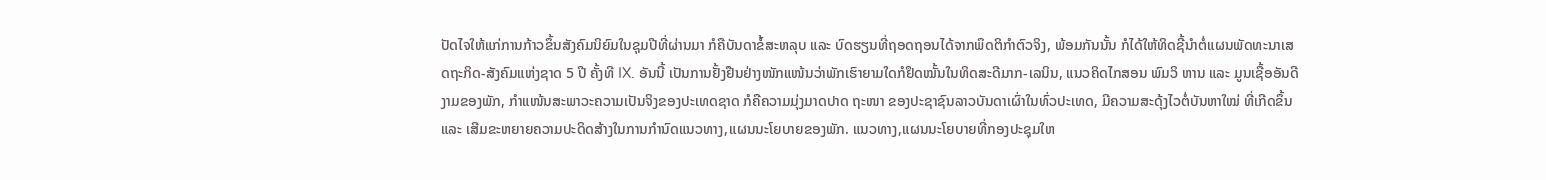ປັດໄຈໃຫ້ແກ່ການກ້າວຂຶ້ນສັງຄົມນິຍົມໃນຊຸມປີທີ່ຜ່ານມາ ກໍຄືບັນດາຂໍ້ສະຫລຸບ ແລະ ບົດຮຽນທີ່ຖອດຖອນໄດ້ຈາກພຶດຕິກໍາຕົວຈິງ, ພ້ອມກັນນັ້ນ ກໍໄດ້ໃຫ້ທິດຊີ້ນໍາຕໍ່ແຜນພັດທະນາເສດຖະກິດ-ສັງຄົມແຫ່ງຊາດ 5 ປີ ຄັ້ງທີ IX. ອັນນີ້ ເປັນການຢັ້ງຢືນຢ່າງໜັກແໜ້ນວ່າພັກເຮົາຍາມໃດກໍຢຶດໝັ້ນໃນທິດສະດີມາກ-ເລນິນ, ແນວຄິດໄກສອນ ພົມວິ ຫານ ແລະ ມູນເຊື້ອອັນດີງາມຂອງພັກ, ກໍາແໜ້ນສະພາວະຄວາມເປັນຈິງຂອງປະເທດຊາດ ກໍຄືຄວາມມຸ່ງມາດປາດ ຖະໜາ ຂອງປະຊາຊົນລາວບັນດາເຜົ່າໃນທົ່ວປະເທດ, ມີຄວາມສະດຸ້ງໄວຕໍ່ບັນຫາໃໝ່ ທີ່ເກີດຂຶ້ນ ແລະ ເສີມຂະຫຍາຍຄວາມປະດິດສ້າງໃນການກໍານົດແນວທາງ,ແຜນນະໂຍບາຍຂອງພັກ. ແນວທາງ,ແຜນນະໂຍບາຍທີ່ກອງປະຊຸມໃຫ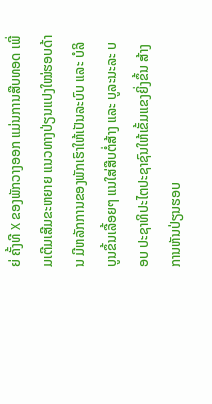ຍ່ ຄັ້ງທີ X ຂອງພັກວາງອອກ ແມ່ນການສືບທອດ ເພີ່ມເຕີມເສີມຂະຫຍາຍ ແນວທາງປ່ຽນແປງໃໝ່ຮອບດ້ານ ມີຫລັກການຂອງພັກເຮົາໃຫ້ເປັນລະບົບ ແລະ ບໍລິບູນຂຶ້ນເລື້ອຍໆ ແນໃສ່ສືບຕໍ່ສ້າງ ແລະ ບູລະນະລະ ບອບ ປະຊາທິປະໄຕປະຊາຊົນໃຫ້ເຂັ້ມແຂງຍິ່ງຂຶ້ນ ສ້າງການຫັນປ່ຽນຮອບ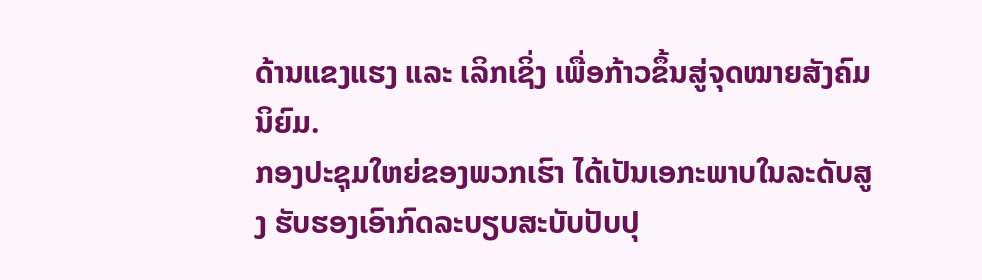ດ້ານແຂງແຮງ ແລະ ເລິກເຊິ່ງ ເພື່ອກ້າວຂຶ້ນສູ່ຈຸດໝາຍສັງຄົມນິຍົມ.
ກອງປະຊຸມໃຫຍ່ຂອງພວກເຮົາ ໄດ້ເປັນເອກະພາບໃນລະດັບສູງ ຮັບຮອງເອົາກົດລະບຽບສະບັບປັບປຸ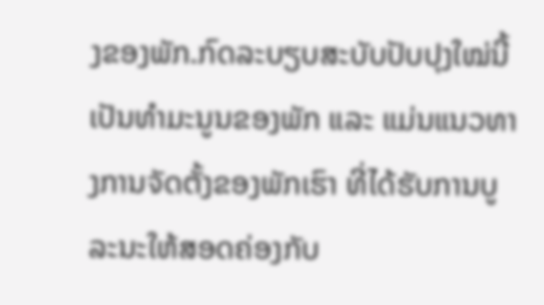ງຂອງພັກ.ກົດລະບຽບສະບັບປັບປຸງໃໝ່ນີ້ ເປັນທໍາມະນູນຂອງພັກ ແລະ ແມ່ນແນວທາງການຈັດຕັ້ງຂອງພັກເຮົາ ທີ່ໄດ້ຮັບການບູລະນະໃຫ້ສອດຄ່ອງກັບ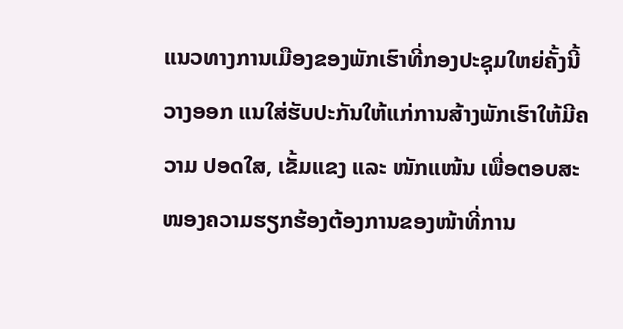ແນວທາງການເມືອງຂອງພັກເຮົາທີ່ກອງປະຊຸມໃຫຍ່ຄັ້ງນີ້ວາງອອກ ແນໃສ່ຮັບປະກັນໃຫ້ແກ່ການສ້າງພັກເຮົາໃຫ້ມີຄວາມ ປອດໃສ, ເຂັ້ມແຂງ ແລະ ໜັກແໜ້ນ ເພື່ອຕອບສະໜອງຄວາມຮຽກຮ້ອງຕ້ອງການຂອງໜ້າທີ່ການ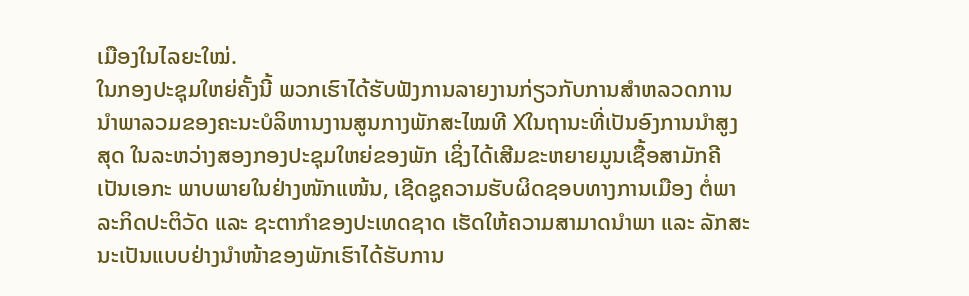ເມືອງໃນໄລຍະໃໝ່.
ໃນກອງປະຊຸມໃຫຍ່ຄັ້ງນີ້ ພວກເຮົາໄດ້ຮັບຟັງການລາຍງານກ່ຽວກັບການສໍາຫລວດການນໍາພາລວມຂອງຄະນະບໍລິຫານງານສູນກາງພັກສະໄໝທີ Xໃນຖານະທີ່ເປັນອົງການນໍາສູງສຸດ ໃນລະຫວ່າງສອງກອງປະຊຸມໃຫຍ່ຂອງພັກ ເຊິ່ງໄດ້ເສີມຂະຫຍາຍມູນເຊື້ອສາມັກຄີເປັນເອກະ ພາບພາຍໃນຢ່າງໜັກແໜ້ນ, ເຊີດຊູຄວາມຮັບຜິດຊອບທາງການເມືອງ ຕໍ່ພາລະກິດປະຕິວັດ ແລະ ຊະຕາກໍາຂອງປະເທດຊາດ ເຮັດໃຫ້ຄວາມສາມາດນໍາພາ ແລະ ລັກສະ ນະເປັນແບບຢ່າງນຳໜ້າຂອງພັກເຮົາໄດ້ຮັບການ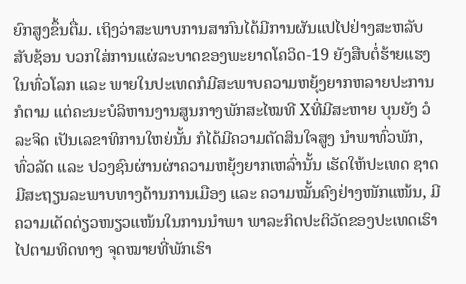ຍົກສູງຂຶ້ນຕື່ມ. ເຖິງວ່າສະພາບການສາກົນໄດ້ມີການຜັນແປໄປຢ່າງສະຫລັບສັບຊ້ອນ ບວກໃສ່ການແຜ່ລະບາດຂອງພະຍາດໂຄວິດ-19 ຍັງສືບຕໍ່ຮ້າຍແຮງໃນທົ່ວໂລກ ແລະ ພາຍໃນປະເທດກໍມີສະພາບຄວາມຫຍຸ້ງຍາກຫລາຍປະການກໍຕາມ ແຕ່ຄະນະບໍລິຫານງານສູນກາງພັກສະໄໝທີ Xທີ່ມີສະຫາຍ ບຸນຍັງ ວໍລະຈິດ ເປັນເລຂາທິການໃຫຍ່ນັ້ນ ກໍໄດ້ມີຄວາມຕັດສິນໃຈສູງ ນຳພາທົ່ວພັກ, ທົ່ວລັດ ແລະ ປວງຊົນຜ່ານຜ່າຄວາມຫຍຸ້ງຍາກເຫລົ່ານັ້ນ ເຮັດໃຫ້ປະເທດ ຊາດ ມີສະຖຽນລະພາບທາງດ້ານການເມືອງ ແລະ ຄວາມໝັ້ນຄົງຢ່າງໜັກແໜ້ນ, ມີຄວາມເດັດດ່ຽວໜຽວແໜ້ນໃນການນໍາພາ ພາລະກິດປະຕິວັດຂອງປະເທດເຮົາ ໄປຕາມທິດທາງ ຈຸດໝາຍທີ່ພັກເຮົາ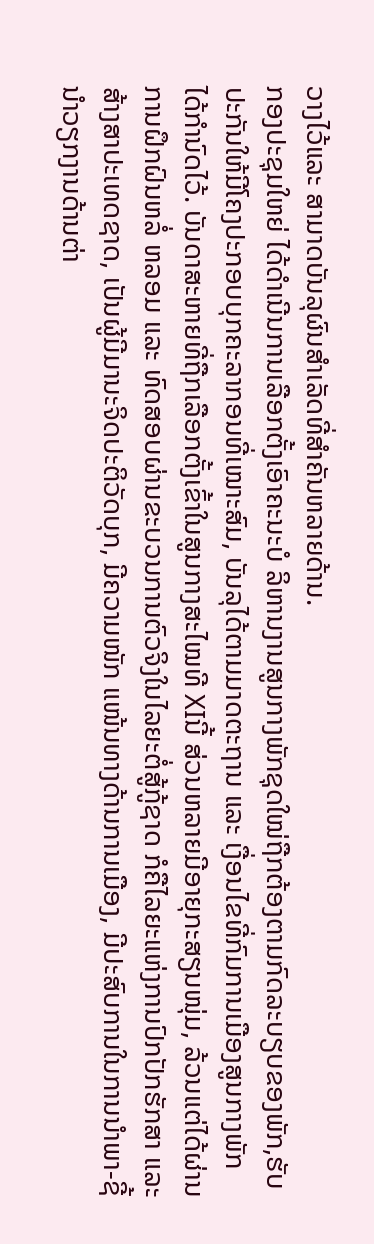ວາງໄວ້ແລະ ສາມາດບັນລຸຜົນສໍາເລັດທີ່ສໍາຄັນຫລາຍດ້ານ.
ກອງປະຊຸມໃຫຍ່ ໄດ້ດໍາເນີນການເລືອກຕັ້ງເອົາຄະນະບໍ ລິຫານງານສູນກາງພັກຊຸດໃໝ່ຖືກຕ້ອງຕາມກົດລະບຽບຂອງພັກ,ຮັບປະກັນໃຫ້ມີໂຄງປະກອບບຸກຄະລາກອນທີ່ເໝາະສົມ, ບັນລຸໄດ້ຕາມມາດຕະຖານ ແລະ ເງື່ອນໄຂທີ່ກົມການເມືອງສູນກາງພັກ ໄດ້ກໍານົດໄວ້. ບັນດາສະຫາຍທີ່ຖືກເລືອກຕັ້ງເຂົ້າໃນສູນກາງສະໄໝທີ XIນີ້ ສ່ວນຫລາຍມີອາຍຸກະສຽນໜຸ່ມ, ລ້ວນແຕ່ໄດ້ຜ່ານການຝຶກຝົນຫລໍ່ ຫລອມ ແລະ ທົດສອບຜ່ານຂະບວນການຕົວຈິງໃນໄລຍະຕໍ່ສູ້ກູ້ຊາດ ກໍຄືໄລຍະແຫ່ງການປົກປັກຮັກສາ ແລະ ສ້າງສາປະເທດຊາດ, ເປັນຜູ້ມີມານະຈິດປະຕິວັດບຸກ, ມີຄວາມໜັກ ແໜ້ນທາງດ້ານການເມືອງ, ມີປະສົບການໃນການນໍາພາ-ຊີ້ນໍາວຽກງານດ້ານຕ່າ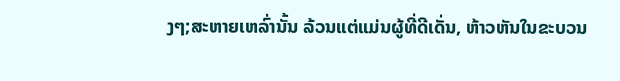ງໆ;ສະຫາຍເຫລົ່ານັ້ນ ລ້ວນແຕ່ແມ່ນຜູ້ທີ່ດີເດັ່ນ, ຫ້າວຫັນໃນຂະບວນ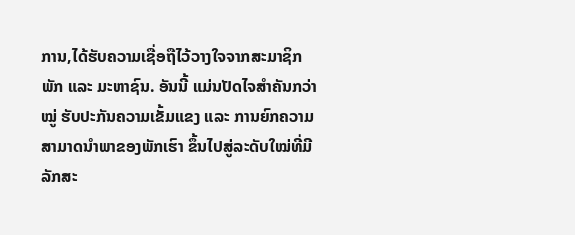ການ,ໄດ້ຮັບຄວາມເຊື່ອຖືໄວ້ວາງໃຈຈາກສະມາຊິກພັກ ແລະ ມະຫາຊົນ. ອັນນີ້ ແມ່ນປັດໄຈສໍາຄັນກວ່າໝູ່ ຮັບປະກັນຄວາມເຂັ້ມແຂງ ແລະ ການຍົກຄວາມສາມາດນໍາພາຂອງພັກເຮົາ ຂຶ້ນໄປສູ່ລະດັບໃໝ່ທີ່ມີລັກສະ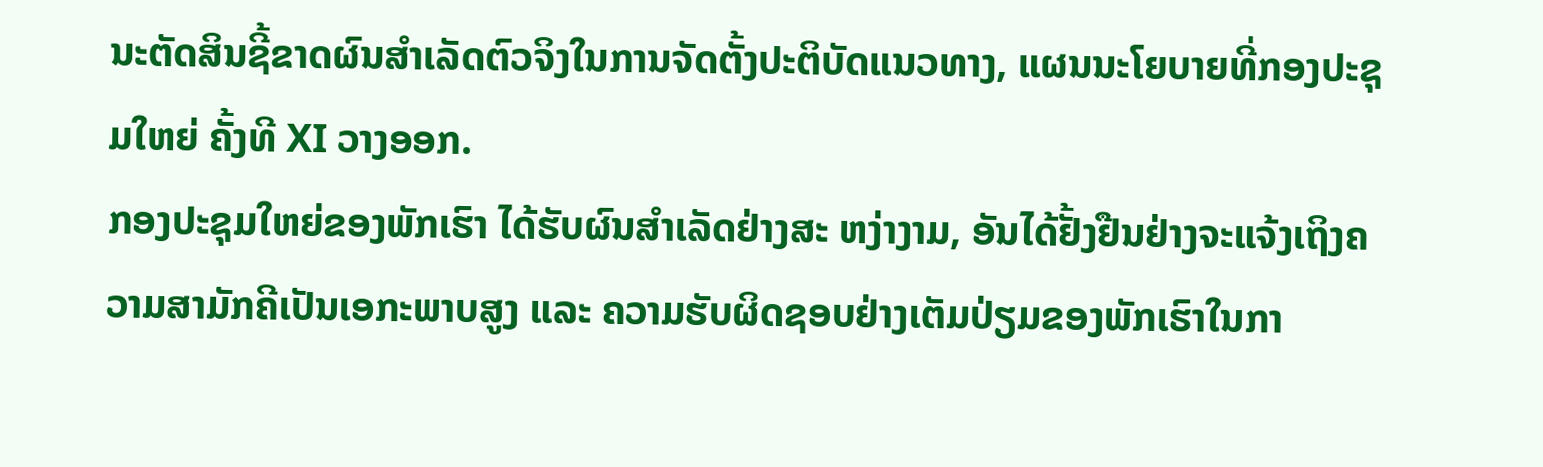ນະຕັດສິນຊີ້ຂາດຜົນສຳເລັດຕົວຈິງໃນການຈັດຕັ້ງປະຕິບັດແນວທາງ, ແຜນນະໂຍບາຍທີ່ກອງປະຊຸມໃຫຍ່ ຄັ້ງທີ XI ວາງອອກ.
ກອງປະຊຸມໃຫຍ່ຂອງພັກເຮົາ ໄດ້ຮັບຜົນສໍາເລັດຢ່າງສະ ຫງ່າງາມ, ອັນໄດ້ຢັ້ງຢືນຢ່າງຈະແຈ້ງເຖິງຄວາມສາມັກຄີເປັນເອກະພາບສູງ ແລະ ຄວາມຮັບຜິດຊອບຢ່າງເຕັມປ່ຽມຂອງພັກເຮົາໃນກາ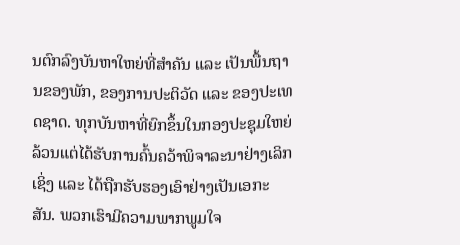ນຕົກລົງບັນຫາໃຫຍ່ທີ່ສໍາຄັນ ແລະ ເປັນພື້ນຖານຂອງພັກ, ຂອງການປະຕິວັດ ແລະ ຂອງປະເທດຊາດ. ທຸກບັນຫາທີ່ຍົກຂຶ້ນໃນກອງປະຊຸມໃຫຍ່ ລ້ວນແຕ່ໄດ້ຮັບການຄົ້ນຄວ້າພິຈາລະນາຢ່າງເລິກເຊິ່ງ ແລະ ໄດ້ຖືກຮັບຮອງເອົາຢ່າງເປັນເອກະສັນ. ພວກເຮົາມີຄວາມພາກພູມໃຈ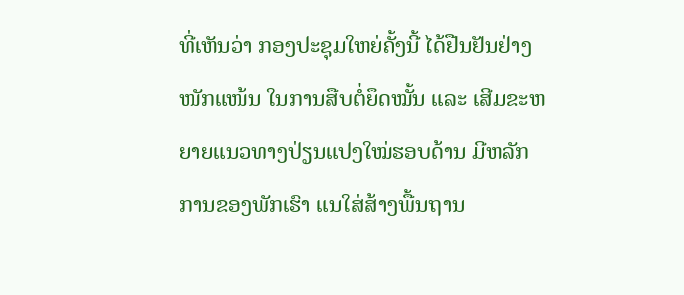ທີ່ເຫັນວ່າ ກອງປະຊຸມໃຫຍ່ຄັ້ງນີ້ ໄດ້ຢືນຢັນຢ່າງໜັກແໜ້ນ ໃນການສືບຕໍ່ຍຶດໝັ້ນ ແລະ ເສີມຂະຫຍາຍແນວທາງປ່ຽນແປງໃໝ່ຮອບດ້ານ ມີຫລັກການຂອງພັກເຮົາ ແນໃສ່ສ້າງພື້ນຖານ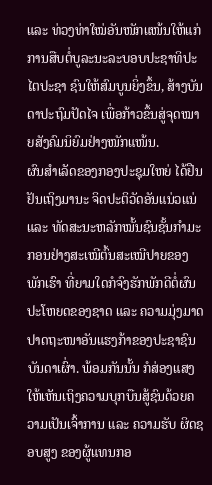ແລະ ທ່ວງທ່າໃໝ່ອັນໜັກແໜ້ນໃຫ້ແກ່ການສືບຕໍ່ບູລະນະລະບອບປະຊາທິປະໄຕປະຊາ ຊົນໃຫ້ສົມບູນຍິ່ງຂຶ້ນ, ສ້າງບັນດາປະຖົມປັດໄຈ ເພື່ອກ້າວຂຶ້ນສູ່ຈຸດໝາຍສັງຄົມນິຍົມຢ່າງໜັກແໜ້ນ.
ຜົນສໍາເລັດຂອງກອງປະຊຸມໃຫຍ່ ໄດ້ຢືນຢັນເຖິງມານະ ຈິດປະຕິວັດອັນແນ່ວແນ່ ແລະ ທັດສະນະຫລັກໝັ້ນຊົນຊັ້ນກໍາມະກອນຢ່າງສະເໝີຕົ້ນສະເໝີປາຍຂອງພັກເຮົາ ທີ່ຍາມໃດກໍຈົງຮັກພັກດີຕໍ່ຜົນປະໂຫຍດຂອງຊາດ ແລະ ຄວາມມຸ່ງມາດປາດຖະໜາອັນແຮງກ້າຂອງປະຊາຊົນບັນດາເຜົ່າ. ພ້ອມກັນນັ້ນ ກໍສ່ອງແສງໃຫ້ເຫັນເຖິງຄວາມບຸກບືນສູ້ຊົນດ້ວຍຄວາມເປັນເຈົ້າການ ແລະ ຄວາມຮັບ ຜິດຊອບສູງ ຂອງຜູ້ແທນກອ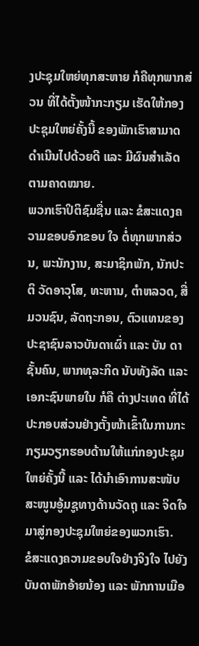ງປະຊຸມໃຫຍ່ທຸກສະຫາຍ ກໍຄືທຸກພາກສ່ວນ ທີ່ໄດ້ຕັ້ງໜ້າກະກຽມ ເຮັດໃຫ້ກອງປະຊຸມໃຫຍ່ຄັ້ງນີ້ ຂອງພັກເຮົາສາມາດດໍາເນີນໄປດ້ວຍດີ ແລະ ມີຜົນສໍາເລັດຕາມຄາດໝາຍ.
ພວກເຮົາປິຕິຊົມຊື່ນ ແລະ ຂໍສະແດງຄວາມຂອບອົກຂອບ ໃຈ ຕໍ່ທຸກພາກສ່ວນ, ພະນັກງານ, ສະມາຊິກພັກ, ນັກປະຕິ ວັດອາວຸໂສ, ທະຫານ, ຕຳຫລວດ, ສື່ມວນຊົນ, ລັດຖະກອນ, ຕົວແທນຂອງປະຊາຊົນລາວບັນດາເຜົ່າ ແລະ ບັນ ດາຊັ້ນຄົນ, ພາກທຸລະກິດ ນັບທັງລັດ ແລະ ເອກະຊົນພາຍໃນ ກໍຄື ຕ່າງປະເທດ ທີ່ໄດ້ປະກອບສ່ວນຢ່າງຕັ້ງໜ້າເຂົ້າໃນການກະກຽມວຽກຮອບດ້ານໃຫ້ແກ່ກອງປະຊຸມໃຫຍ່ຄັ້ງນີ້ ແລະ ໄດ້ນໍາເອົາການສະໜັບສະໜູນອູ້ມຊູທາງດ້ານວັດຖຸ ແລະ ຈິດໃຈ ມາສູ່ກອງປະຊຸມໃຫຍ່ຂອງພວກເຮົາ.
ຂໍສະແດງຄວາມຂອບໃຈຢ່າງຈິງໃຈ ໄປຍັງບັນດາພັກອ້າຍນ້ອງ ແລະ ພັກການເມືອ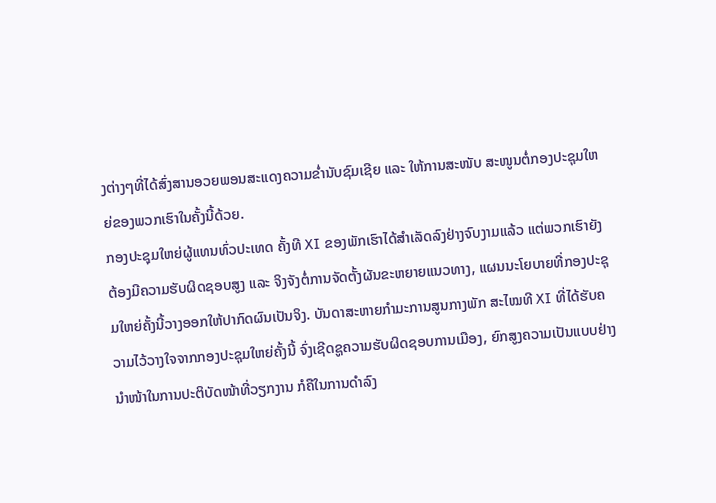ງຕ່າງໆທີ່ໄດ້ສົ່ງສານອວຍພອນສະແດງຄວາມຂໍ່ານັບຊົມເຊີຍ ແລະ ໃຫ້ການສະໜັບ ສະໜູນຕໍ່ກອງປະຊຸມໃຫຍ່ຂອງພວກເຮົາໃນຄັ້ງນີ້ດ້ວຍ.
ກອງປະຊຸມໃຫຍ່ຜູ້ແທນທົ່ວປະເທດ ຄັ້ງທີ XI ຂອງພັກເຮົາໄດ້ສໍາເລັດລົງຢ່າງຈົບງາມແລ້ວ ແຕ່ພວກເຮົາຍັງຕ້ອງມີຄວາມຮັບຜິດຊອບສູງ ແລະ ຈິງຈັງຕໍ່ການຈັດຕັ້ງຜັນຂະຫຍາຍແນວທາງ, ແຜນນະໂຍບາຍທີ່ກອງປະຊຸມໃຫຍ່ຄັ້ງນີ້ວາງອອກໃຫ້ປາກົດຜົນເປັນຈິງ. ບັນດາສະຫາຍກໍາມະການສູນກາງພັກ ສະໄໝທີ XI ທີ່ໄດ້ຮັບຄວາມໄວ້ວາງໃຈຈາກກອງປະຊຸມໃຫຍ່ຄັ້ງນີ້ ຈົ່ງເຊີດຊູຄວາມຮັບຜິດຊອບການເມືອງ, ຍົກສູງຄວາມເປັນແບບຢ່າງນໍາໜ້າໃນການປະຕິບັດໜ້າທີ່ວຽກງານ ກໍຄືໃນການດຳລົງ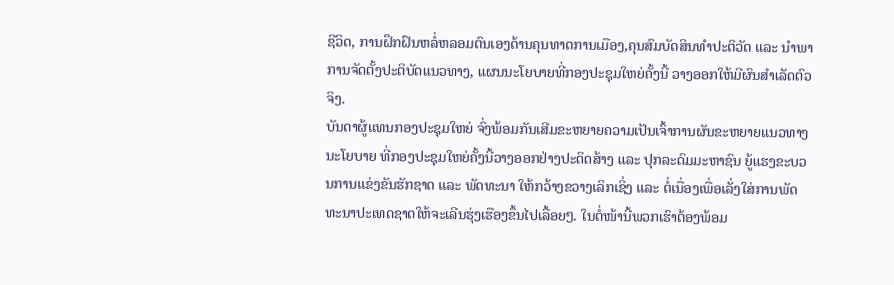ຊີວິດ, ການຝຶກຝົນຫລໍ່ຫລອມຕົນເອງດ້ານຄຸນທາດການເມືອງ,ຄຸນສົມບັດສິນທໍາປະຕິວັດ ແລະ ນໍາພາການຈັດຕັ້ງປະຕິບັດແນວທາງ, ແຜນນະໂຍບາຍທີ່ກອງປະຊຸມໃຫຍ່ຄັ້ງນີ້ ວາງອອກໃຫ້ມີຜົນສໍາເລັດຕົວຈິງ.
ບັນດາຜູ້ແທນກອງປະຊຸມໃຫຍ່ ຈົ່ງພ້ອມກັນເສີມຂະຫຍາຍຄວາມເປັນເຈົ້າການຜັນຂະຫຍາຍແນວທາງນະໂຍບາຍ ທີ່ກອງປະຊຸມໃຫຍ່ຄັ້ງນີ້ວາງອອກຢ່າງປະດິດສ້າງ ແລະ ປຸກລະດົມມະຫາຊົນ ຍູ້ແຮງຂະບວນການແຂ່ງຂັນຮັກຊາດ ແລະ ພັດທະນາ ໃຫ້ກວ້າງຂວາງເລິກເຊິ່ງ ແລະ ຕໍ່ເນື່ອງເພື່ອເລັ່ງໃສ່ການພັດທະນາປະເທດຊາດໃຫ້ຈະເລີນຮຸ່ງເຮືອງຂຶ້ນໄປເລື້ອຍໆ. ໃນຕໍ່ໜ້ານີ້ພວກເຮົາຕ້ອງພ້ອມ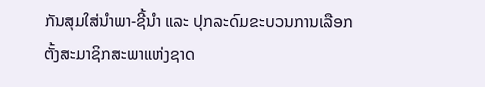ກັນສຸມໃສ່ນຳພາ-ຊີ້ນຳ ແລະ ປຸກລະດົມຂະບວນການເລືອກຕັ້ງສະມາຊິກສະພາແຫ່ງຊາດ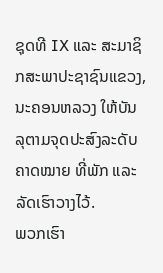ຊຸດທີ IX ແລະ ສະມາຊິກສະພາປະຊາຊົນແຂວງ, ນະຄອນຫລວງ ໃຫ້ບັນລຸຕາມຈຸດປະສົງລະດັບຄາດໝາຍ ທີ່ພັກ ແລະ ລັດເຮົາວາງໄວ້.
ພວກເຮົາ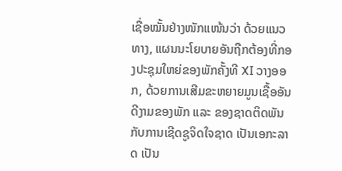ເຊື່ອໝັ້ນຢ່າງໜັກແໜ້ນວ່າ ດ້ວຍແນວທາງ, ແຜນນະໂຍບາຍອັນຖືກຕ້ອງທີ່ກອງປະຊຸມໃຫຍ່ຂອງພັກຄັ້ງທີ XI ວາງອອກ, ດ້ວຍການເສີມຂະຫຍາຍມູນເຊື້ອອັນດີງາມຂອງພັກ ແລະ ຂອງຊາດຕິດພັນກັບການເຊີດຊູຈິດໃຈຊາດ ເປັນເອກະລາດ ເປັນ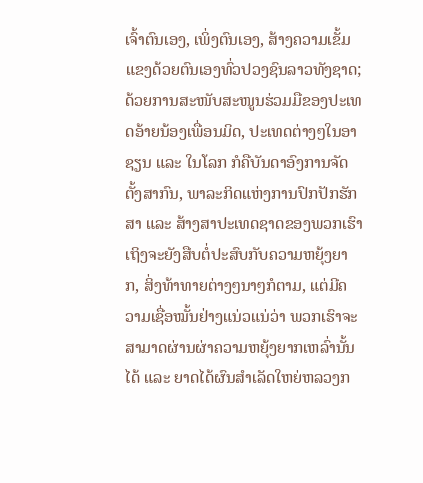ເຈົ້າຕົນເອງ, ເພິ່ງຕົນເອງ, ສ້າງຄວາມເຂັ້ມແຂງດ້ວຍຕົນເອງທົ່ວປວງຊົນລາວທັງຊາດ;ດ້ວຍການສະໜັບສະໜູນຮ່ວມມືຂອງປະເທດອ້າຍນ້ອງເພື່ອນມິດ, ປະເທດຕ່າງໆໃນອາຊຽນ ແລະ ໃນໂລກ ກໍຄືບັນດາອົງການຈັດຕັ້ງສາກົນ, ພາລະກິດແຫ່ງການປົກປັກຮັກສາ ແລະ ສ້າງສາປະເທດຊາດຂອງພວກເຮົາ ເຖິງຈະຍັງສືບຕໍ່ປະສົບກັບຄວາມຫຍຸ້ງຍາກ, ສິ່ງທ້າທາຍຕ່າງໆນາໆກໍຕາມ, ແຕ່ມີຄວາມເຊື່ອໝັ້ນຢ່າງແນ່ວແນ່ວ່າ ພວກເຮົາຈະສາມາດຜ່ານຜ່າຄວາມຫຍຸ້ງຍາກເຫລົ່ານັ້ນໄດ້ ແລະ ຍາດໄດ້ຜົນສໍາເລັດໃຫຍ່ຫລວງກ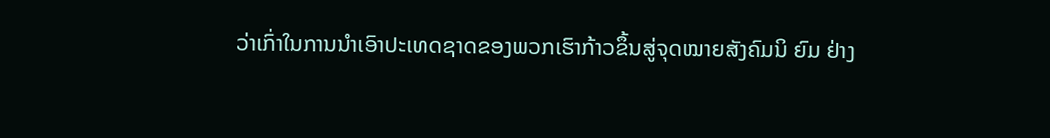ວ່າເກົ່າໃນການນໍາເອົາປະເທດຊາດຂອງພວກເຮົາກ້າວຂຶ້ນສູ່ຈຸດໝາຍສັງຄົມນິ ຍົມ ຢ່າງ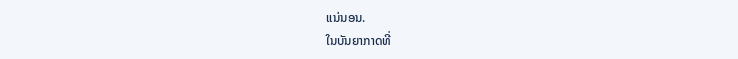ແນ່ນອນ.
ໃນບັນຍາກາດທີ່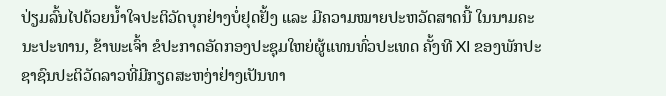ປ່ຽມລົ້ນໄປດ້ວຍນໍ້າໃຈປະຕິວັດບຸກຢ່າງບໍ່ຢຸດຢັ້ງ ແລະ ມີຄວາມໝາຍປະຫວັດສາດນີ້ ໃນນາມຄະນະປະທານ, ຂ້າພະເຈົ້າ ຂໍປະກາດອັດກອງປະຊຸມໃຫຍ່ຜູ້ແທນທົ່ວປະເທດ ຄັ້ງທີ XI ຂອງພັກປະຊາຊົນປະຕິວັດລາວທີ່ມີກຽດສະຫງ່າຢ່າງເປັນທາ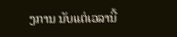ງການ ນັບແຕ່ເວລານີ້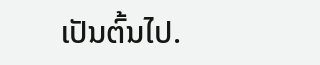ເປັນຕົ້ນໄປ.